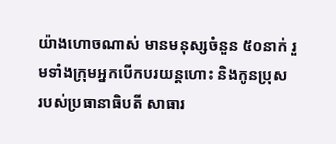យ៉ាងហោចណាស់ មានមនុស្សចំនួន ៥០នាក់ រួមទាំងក្រុមអ្នកបើកបរយន្ដហោះ និងកូនប្រុស
របស់ប្រធានាធិបតី សាធារ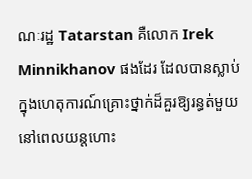ណៈរដ្ឋ Tatarstan គឺលោក Irek Minnikhanov ផងដែរ ដែលបានស្លាប់ក្នុងហេតុការណ៍គ្រោះថ្នាក់ដ៏គួរឱ្យរន្ធត់មួយ នៅពេលយន្ដហោះ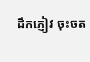ដឹកភ្ញៀវ ចុះចត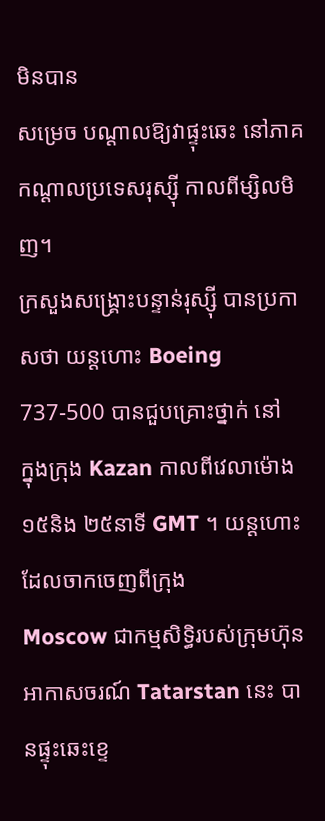មិនបាន
សម្រេច បណ្ដាលឱ្យវាផ្ទុះឆេះ នៅភាគកណ្ដាលប្រទេសរុស្ស៊ី កាលពីម្សិលមិញ។
ក្រសួងសង្រ្គោះបន្ទាន់រុស្ស៊ី បានប្រកាសថា យន្ដហោះ Boeing 737-500 បានជួបគ្រោះថ្នាក់ នៅ
ក្នុងក្រុង Kazan កាលពីវេលាម៉ោង ១៥និង ២៥នាទី GMT ។ យន្ដហោះដែលចាកចេញពីក្រុង
Moscow ជាកម្មសិទ្ធិរបស់ក្រុមហ៊ុនអាកាសចរណ៍ Tatarstan នេះ បានផ្ទុះឆេះខ្ទេ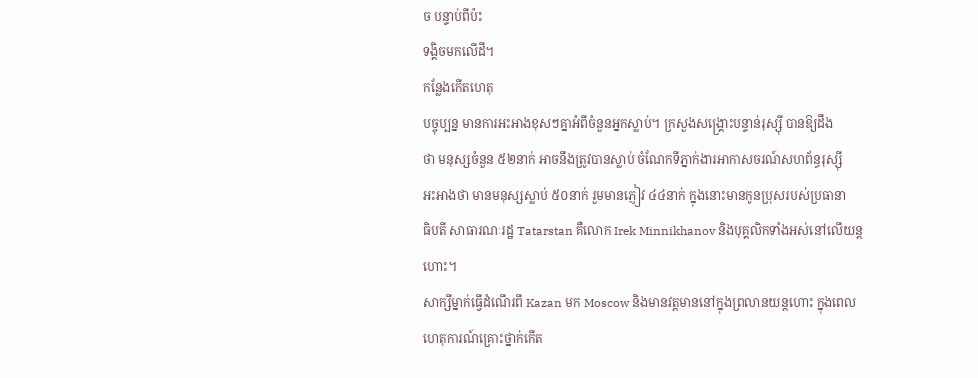ច បន្ទាប់ពីប៉ះ
ទង្គិចមកលើដី។
កន្លែងកើតហេតុ
បច្ចុប្បន្ន មានការអះអាងខុសៗគ្នាអំពីចំនួនអ្នកស្លាប់។ ក្រសួងសង្រ្គោះបន្ទាន់រុស្ស៊ី បានឱ្យដឹង
ថា មនុស្សចំនួន ៥២នាក់ អាចនឹងត្រូវបានស្លាប់ ចំណែកទីភ្នាក់ងារអាកាសចរណ៍សហព័ន្ធរុស្ស៊ី
អះអាងថា មានមនុស្សស្លាប់ ៥០នាក់ រួមមានភ្ញៀវ ៤៤នាក់ ក្នុងនោះមានកូនប្រុសរបស់ប្រធានា
ធិបតី សាធារណៈរដ្ឋ Tatarstan គឺលោក Irek Minnikhanov និងបុគ្គលិកទាំងអស់នៅលើយន្ដ
ហោះ។
សាក្សីម្នាក់ធ្វើដំណើរពី Kazan មក Moscow និងមានវត្តមាននៅក្នុងព្រលានយន្ដហោះ ក្នុងពេល
ហេតុការណ៍គ្រោះថ្នាក់កើត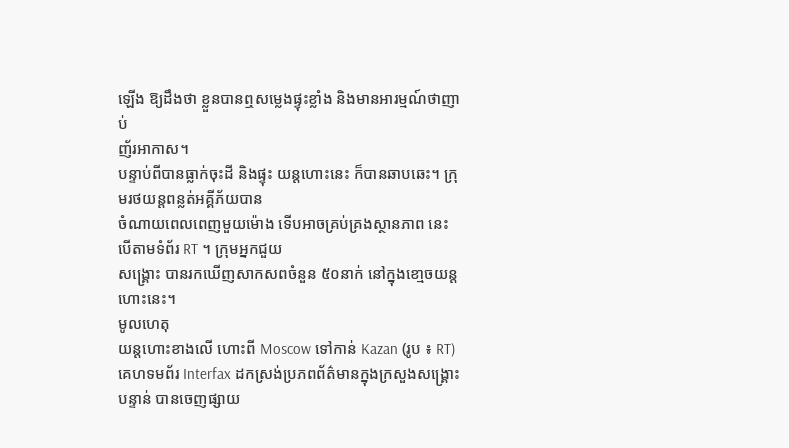ឡើង ឱ្យដឹងថា ខ្លួនបានឮសម្លេងផ្ទុះខ្លាំង និងមានអារម្មណ៍ថាញាប់
ញ័រអាកាស។
បន្ទាប់ពីបានធ្លាក់ចុះដី និងផ្ទុះ យន្ដហោះនេះ ក៏បានឆាបឆេះ។ ក្រុមរថយន្ដពន្លត់អគ្គីភ័យបាន
ចំណាយពេលពេញមួយម៉ោង ទើបអាចគ្រប់គ្រងស្ថានភាព នេះបើតាមទំព័រ RT ។ ក្រុមអ្នកជួយ
សង្គ្រោះ បានរកឃើញសាកសពចំនួន ៥០នាក់ នៅក្នុងខោ្មចយន្ដហោះនេះ។
មូលហេតុ
យន្ដហោះខាងលើ ហោះពី Moscow ទៅកាន់ Kazan (រូប ៖ RT)
គេហទមព័រ Interfax ដកស្រង់ប្រភពព័ត៌មានក្នុងក្រសួងសង្គ្រោះបន្ទាន់ បានចេញផ្សាយ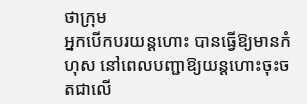ថាក្រុម
អ្នកបើកបរយន្ដហោះ បានធ្វើឱ្យមានកំហុស នៅពេលបញ្ជាឱ្យយន្ដហោះចុះចតជាលើ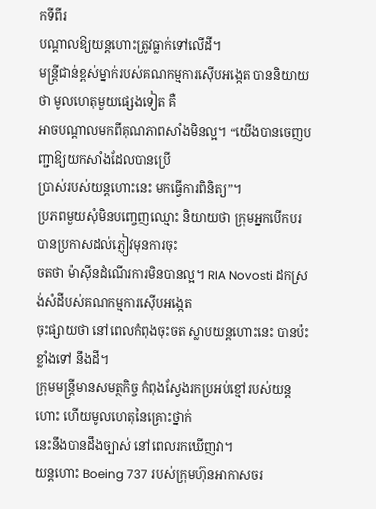កទីពីរ
បណ្ដាលឱ្យយន្ដហោះត្រូវធ្លាក់ទៅលើដី។
មន្ដ្រីជាន់ខ្ពស់ម្នាក់របស់គណកម្មការស៊ើបអង្កេត បាននិយាយថា មូលហេតុមួយផ្សេងទៀត គឺ
អាចបណ្ដាលមកពីគុណភាពសាំងមិនល្អ។ “យើងបានចេញបញ្ជាឱ្យយកសាំងដែលបានប្រើ
ប្រាស់របស់យន្ដហោះនេះ មកធ្វើការពិនិត្យ”។
ប្រភពមួយសុំមិនបញ្ចេញឈ្មោះ និយាយថា ក្រុមអ្នកបើកបរ បានប្រកាសដល់ភ្ញៀវមុនការចុះ
ចតថា ម៉ាស៊ីនដំណើរការមិនបានល្អ។ RIA Novosti ដកស្រង់សំដីបស់គណកម្មការស៊ើបអង្កេត
ចុះផ្សាយថា នៅពេលកំពុងចុះចត ស្លាបយន្ដហោះនេះ បានប៉ះខ្លាំងទៅ នឹងដី។
ក្រុមមន្ដ្រីមានសមត្ថកិច្ច កំពុងស្វែងរកប្រអប់ខ្មៅរបស់យន្ដហោះ ហើយមូលហេតុនៃគ្រោះថ្នាក់
នេះនឹងបានដឹងច្បាស់ នៅពេលរកឃើញវា។
យន្ដហោះ Boeing 737 របស់ក្រុមហ៊ុនអាកាសចរ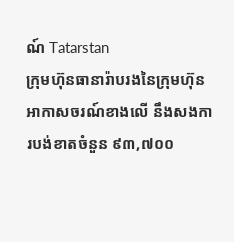ណ៍ Tatarstan
ក្រុមហ៊ុនធានារ៉ាបរងនៃក្រុមហ៊ុនអាកាសចរណ៍ខាងលើ នឹងសងការបង់ខាតចំនួន ៩៣,៧០០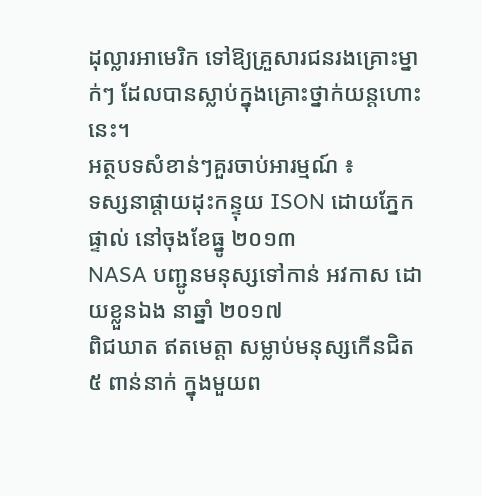ដុល្លារអាមេរិក ទៅឱ្យគ្រួសារជនរងគ្រោះម្នាក់ៗ ដែលបានស្លាប់ក្នុងគ្រោះថ្នាក់យន្ដហោះនេះ។
អត្ថបទសំខាន់ៗគួរចាប់អារម្មណ៍ ៖
ទស្សនាផ្ដាយដុះកន្ទុយ ISON ដោយភ្នែកផ្ទាល់ នៅចុងខែធ្នូ ២០១៣
NASA បញ្ជូនមនុស្សទៅកាន់ អវកាស ដោយខ្លួនឯង នាឆ្នាំ ២០១៧
ពិជឃាត ឥតមេត្តា សម្លាប់មនុស្សកើនជិត ៥ ពាន់នាក់ ក្នុងមួយព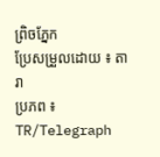ព្រិចភ្នែក
ប្រែសម្រួលដោយ ៖ តារា
ប្រភព ៖ TR/Telegraph